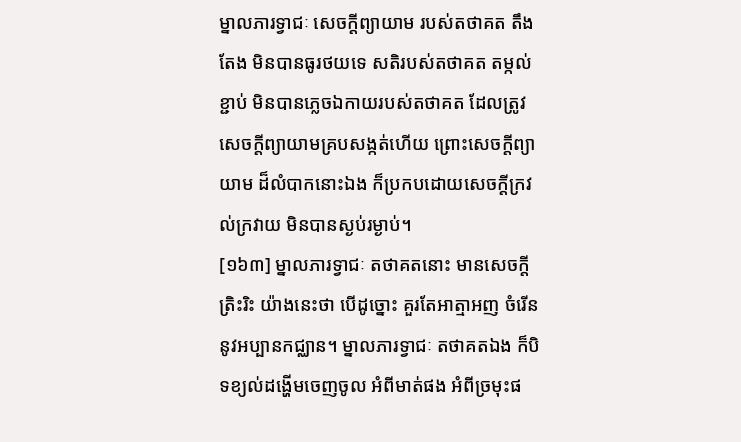ម្នាលភារទ្វាជៈ សេចក្តីព្យាយាម របស់តថាគត តឹងតែង មិនបានធូរថយទេ សតិរបស់តថាគត តម្កល់ខ្ជាប់ មិនបានភ្លេចឯកាយរបស់តថាគត ដែលត្រូវសេចក្តីព្យាយាមគ្របសង្កត់ហើយ ព្រោះសេចក្តីព្យាយាម ដ៏លំបាកនោះឯង ក៏ប្រកបដោយសេចក្តីក្រវល់ក្រវាយ មិនបានស្ងប់រម្ងាប់។
[១៦៣] ម្នាលភារទ្វាជៈ តថាគតនោះ មានសេចក្តីត្រិះរិះ យ៉ាងនេះថា បើដូច្នោះ គួរតែអាត្មាអញ ចំរើននូវអប្បានកជ្ឈាន។ ម្នាលភារទ្វាជៈ តថាគតឯង ក៏បិទខ្យល់ដង្ហើមចេញចូល អំពីមាត់ផង អំពីច្រមុះផ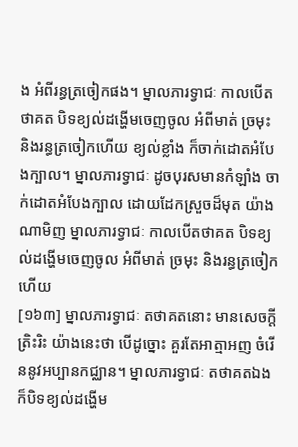ង អំពីរន្ធត្រចៀកផង។ ម្នាលភារទ្វាជៈ កាលបើតថាគត បិទខ្យល់ដង្ហើមចេញចូល អំពីមាត់ ច្រមុះ និងរន្ធត្រចៀកហើយ ខ្យល់ខ្លាំង ក៏ចាក់ដោតអំបែងក្បាល។ ម្នាលភារទ្វាជៈ ដូចបុរសមានកំឡាំង ចាក់ដោតអំបែងក្បាល ដោយដែកស្រួចដ៏មុត យ៉ាងណាមិញ ម្នាលភារទ្វាជៈ កាលបើតថាគត បិទខ្យល់ដង្ហើមចេញចូល អំពីមាត់ ច្រមុះ និងរន្ធត្រចៀកហើយ
[១៦៣] ម្នាលភារទ្វាជៈ តថាគតនោះ មានសេចក្តីត្រិះរិះ យ៉ាងនេះថា បើដូច្នោះ គួរតែអាត្មាអញ ចំរើននូវអប្បានកជ្ឈាន។ ម្នាលភារទ្វាជៈ តថាគតឯង ក៏បិទខ្យល់ដង្ហើម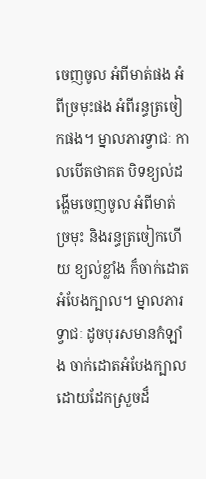ចេញចូល អំពីមាត់ផង អំពីច្រមុះផង អំពីរន្ធត្រចៀកផង។ ម្នាលភារទ្វាជៈ កាលបើតថាគត បិទខ្យល់ដង្ហើមចេញចូល អំពីមាត់ ច្រមុះ និងរន្ធត្រចៀកហើយ ខ្យល់ខ្លាំង ក៏ចាក់ដោតអំបែងក្បាល។ ម្នាលភារទ្វាជៈ ដូចបុរសមានកំឡាំង ចាក់ដោតអំបែងក្បាល ដោយដែកស្រួចដ៏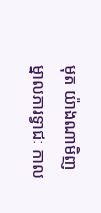មុត យ៉ាងណាមិញ ម្នាលភារទ្វាជៈ កាល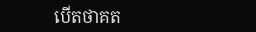បើតថាគត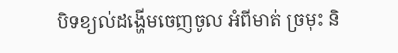បិទខ្យល់ដង្ហើមចេញចូល អំពីមាត់ ច្រមុះ និ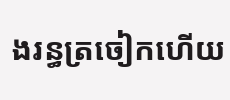ងរន្ធត្រចៀកហើយ